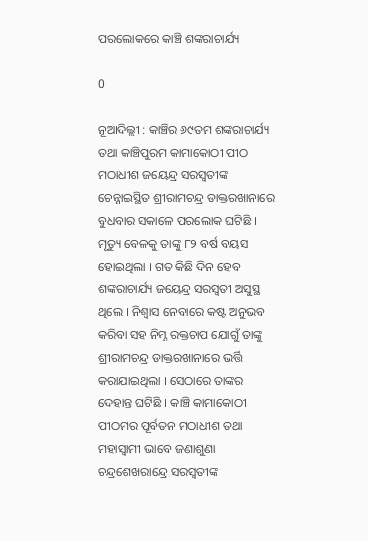ପରଲୋକରେ କାଞ୍ଚି ଶଙ୍କରାଚାର୍ଯ୍ୟ

0

ନୂଆଦିଲ୍ଲୀ : କାଞ୍ଚିର ୬୯ତମ ଶଙ୍କରାଚାର୍ଯ୍ୟ ତଥା କାଞ୍ଚିପୁରମ କାମାକୋଠୀ ପୀଠ ମଠାଧୀଶ ଜୟେନ୍ଦ୍ର ସରସ୍ୱତୀଙ୍କ ଚେନ୍ନାଇସ୍ଥିତ ଶ୍ରୀରାମଚନ୍ଦ୍ର ଡାକ୍ତରଖାନାରେ ବୁଧବାର ସକାଳେ ପରଲୋକ ଘଟିଛି । ମୃତ୍ୟୁ ବେଳକୁ ତାଙ୍କୁ ୮୨ ବର୍ଷ ବୟସ ହୋଇଥିଲା । ଗତ କିଛି ଦିନ ହେବ ଶଙ୍କରାଚାର୍ଯ୍ୟ ଜୟେନ୍ଦ୍ର ସରସ୍ୱତୀ ଅସୁସ୍ଥ ଥିଲେ । ନିଶ୍ୱାସ ନେବାରେ କଷ୍ଟ ଅନୁଭବ କରିବା ସହ ନିମ୍ନ ରକ୍ତଚାପ ଯୋଗୁଁ ତାଙ୍କୁ ଶ୍ରୀରାମଚନ୍ଦ୍ର ଡାକ୍ତରଖାନାରେ ଭର୍ତ୍ତି କରାଯାଇଥିଲା । ସେଠାରେ ତାଙ୍କର ଦେହାନ୍ତ ଘଟିଛି । କାଞ୍ଚି କାମାକୋଠୀ ପୀଠମର ପୂର୍ବତନ ମଠାଧୀଶ ତଥା ମହାସ୍ୱାମୀ ଭାବେ ଜଣାଶୁଣା ଚନ୍ଦ୍ରଶେଖରାନ୍ଦ୍ରେ ସରସ୍ୱତୀଙ୍କ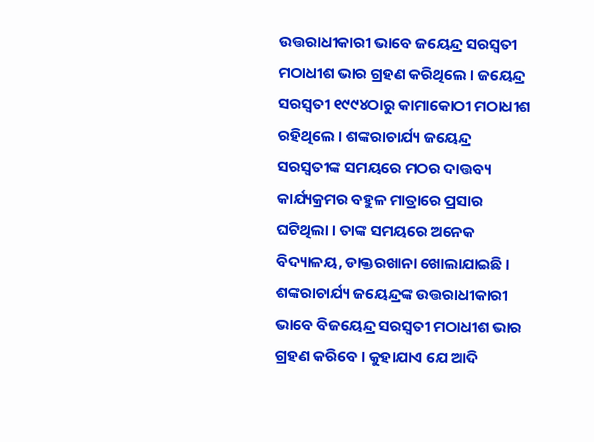ଉତ୍ତରାଧୀକାରୀ ଭାବେ ଜୟେନ୍ଦ୍ର ସରସ୍ୱତୀ ମଠାଧୀଶ ଭାର ଗ୍ରହଣ କରିଥିଲେ । ଜୟେନ୍ଦ୍ର ସରସ୍ୱତୀ ୧୯୯୪ଠାରୁ କାମାକୋଠୀ ମଠାଧୀଶ ରହିଥିଲେ । ଶଙ୍କରାଚାର୍ଯ୍ୟ ଜୟେନ୍ଦ୍ର ସରସ୍ୱତୀଙ୍କ ସମୟରେ ମଠର ଦାତ୍ତବ୍ୟ କାର୍ଯ୍ୟକ୍ରମର ବହୁଳ ମାତ୍ରାରେ ପ୍ରସାର ଘଟିଥିଲା । ତାଙ୍କ ସମୟରେ ଅନେକ ବିଦ୍ୟାଳୟ, ଡାକ୍ତରଖାନା ଖୋଲାଯାଇଛି । ଶଙ୍କରାଚାର୍ଯ୍ୟ ଜୟେନ୍ଦ୍ରଙ୍କ ଉତ୍ତରାଧୀକାରୀ ଭାବେ ବିଜୟେନ୍ଦ୍ର ସରସ୍ୱତୀ ମଠାଧୀଶ ଭାର ଗ୍ରହଣ କରିବେ । କୁହାଯାଏ ଯେ ଆଦି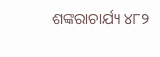ଶଙ୍କରାଚାର୍ଯ୍ୟ ୪୮୨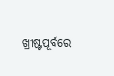ଖ୍ରୀଷ୍ଟପୂର୍ବରେ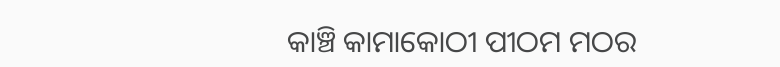କାଞ୍ଚି କାମାକୋଠୀ ପୀଠମ ମଠର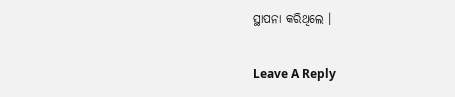ସ୍ଥାପନା କରିଥିଲେ ।

Leave A Reply